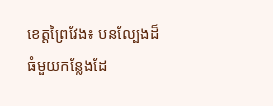ខេត្តព្រៃវែង៖ បនល្បែងដ៏ធំមួយកន្លែងដែ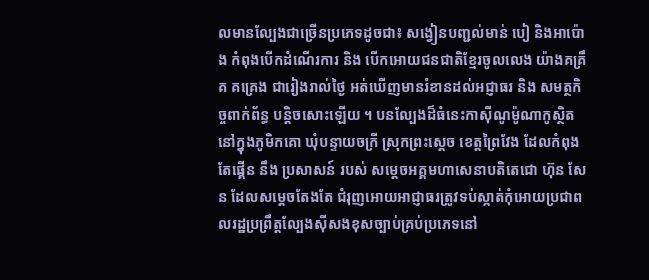លមានល្បែងជាច្រើនប្រភេទដូចជា៖ សង្វៀនបញ្ជល់មាន់ បៀ និងអាប៉ោង កំពុងបើកដំណើរការ និង បើកអោយជនជាតិខ្មែរចូលលេង យ៉ាងគគ្រឹគ គគ្រេង ជារៀងរាល់ថ្ងៃ អត់ឃើញមានរំខានដល់អជ្ញាធរ និង សមត្ថកិច្ចពាក់ព័ន្ធ បន្តិចសោះឡើយ ។ បនល្បែងដ៏ធំនេះកាស៊ីណូម៉ូណាកូស្ថិតនៅក្នុងភូមិកគោ ឃុំបន្ទាយចក្រី ស្រុកព្រះស្តេច ខេត្តព្រៃវែង ដែលកំពុងតែផ្គើន នឹង ប្រសាសន៍ របស់ សម្តេចអគ្គមហាសេនាបតិតេជោ ហ៊ុន សែន ដែលសម្តេចតែងតែ ជំរុញអោយអាជ្ញាធរត្រូវទប់ស្កាត់កុំអោយប្រជាពលរដ្ឋប្រព្រឹត្តល្បែងស៊ីសងខុសច្បាប់គ្រប់ប្រភេទនៅ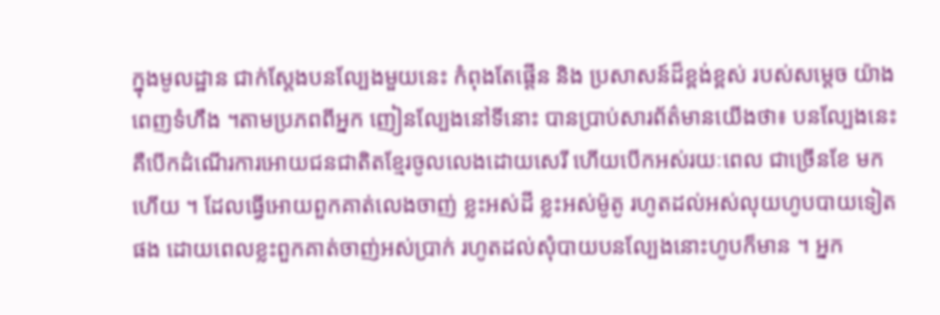ក្នុងមូលដ្ឋាន ជាក់ស្តែងបនល្បែងមួយនេះ កំពុងតែផ្តើន និង ប្រសាសន៍ដ៏ខ្ពង់ខ្ពស់ របស់សម្តេច យ៉ាងពេញទំហឹង ។តាមប្រភពពីអ្នក ញៀនល្បែងនៅទីនោះ បានប្រាប់សារព័ត៌មានយើងថា៖ បនល្បែងនេះគឺបើកដំណើរការអោយជនជាតិតខ្មែរចូលលេងដោយសេរី ហើយបើកអស់រយៈពេល ជាច្រើនខែ មកហើយ ។ ដែលធ្វើអោយពួកគាត់លេងចាញ់ ខ្លះអស់ដី ខ្លះអស់ម៉ូតូ រហូតដល់អស់លុយហូបបាយទៀតផង ដោយពេលខ្លះពួកគាត់ចាញ់អស់ប្រាក់ រហូតដល់សុំបាយបនល្បែងនោះហូបក៏មាន ។ អ្នក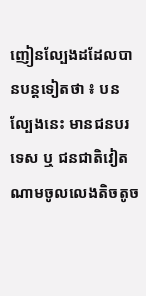ញៀនល្បែងដដែលបានបន្តទៀតថា ៖ បនល្បែងនេះ មានជនបរទេស ឬ ជនជាតិវៀតណាមចូលលេងតិចតូច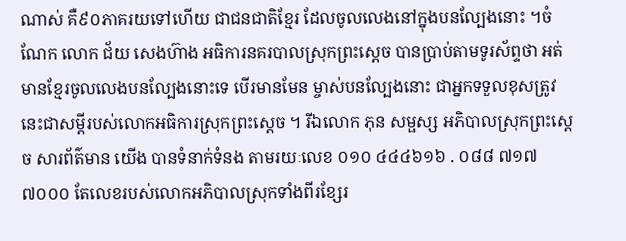ណាស់ គឺ៩០ភាគរយទៅហើយ ជាជនជាតិខ្មែរ ដែលចូលលេងនៅក្នុងបនល្បែងនោះ ។ចំណែក លោក ជ័យ សេងហ៊ាង អធិការនគរបាលស្រុកព្រះស្តេច បានប្រាប់តាមទូរស័ព្ទថា អត់មានខ្មែរចូលលេងបនល្បែងនោះទេ បើរមានមែន ម្ចាស់បនល្បែងនោះ ជាអ្នកទទួលខុសត្រូវ នេះជាសម្តីរបស់លោកអធិការស្រុកព្រះស្តេច ។ រីឯលោក ភុន សម្ផស្ស អភិបាលស្រុកព្រះស្តេច សារព័ត៌មាន យើង បានទំនាក់ទំនង តាមរយៈលេខ ០១០ ៤៤៤៦១៦ . ០៨៨ ៧១៧ ៧០០០ តែលេខរបស់លោកអភិបាលស្រុកទាំងពីរខ្សែរ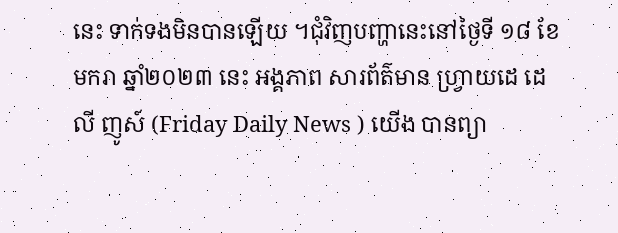នេះ ទាក់ទងមិនបានឡើយ ។ជុំវិញបញ្ហានេះនៅថ្ងៃទី ១៨ ខែមករា ឆ្នាំ២០២៣ នេះ អង្គភាព សារព័ត៌មាន ហ្រ្វាយដេ ដេលី ញូស៍ (Friday Daily News ) យើង បានព្យា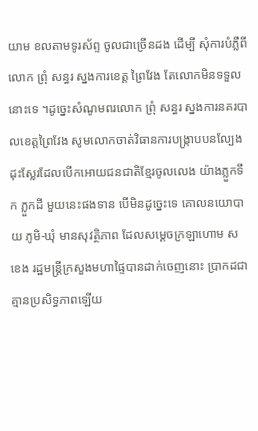យាម ខលតាមទូរស័ព្ទ ចូលជាច្រើនដង ដើម្បី សុំការបំភ្លឺពីលោក ព្រុំ សន្ធរ ស្នងការខេត្ត ព្រៃវែង តែលោកមិនទទួលនោះទេ ។ដូច្នេះសំណូមពរលោក ព្រុំ សន្ធរ ស្នងការនគរបាលខេត្តព្រៃវែង សូមលោកចាត់វិធានការបង្រ្កាបបនល្បែងដុះស្លែរដែលបើកអោយជនជាតិខ្មែរចូលលេង យ៉ាងភ្លួកទឹក ភ្លួកដី មួយនេះផងទាន បើមិនដូច្នេះទេ គោលនយោបាយ ភូមិ-ឃុំ មានសុវត្ថិភាព ដែលសម្តេចក្រឡាហោម ស ខេង រដ្ឋមន្រ្តីក្រសួងមហាផ្ទៃបានដាក់ចេញនោះ ប្រាកដជាគ្មានប្រសិទ្ធភាពឡើយ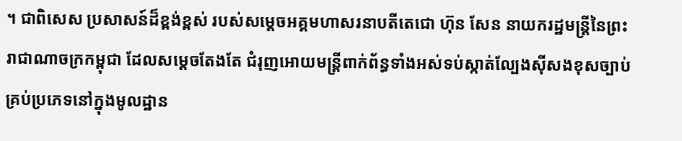។ ជាពិសេស ប្រសាសន៍ដ៏ខ្ពង់ខ្ពស់ របស់សម្តេចអគ្គមហាសរនាបតីតេជោ ហ៊ុន សែន នាយករដ្ឋមន្រ្តីនៃព្រះរាជាណាចក្រកម្ពុជា ដែលសម្តេចតែងតែ ជំរុញអោយមន្រ្តីពាក់ព័ន្ធទាំងអស់ទប់ស្កាត់ល្បែងស៊ីសងខុសច្បាប់គ្រប់ប្រភេទនៅក្នុងមូលដ្ឋាន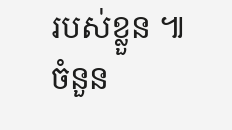របស់ខ្លួន ៕
ចំនួន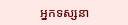អ្នកទស្សនា